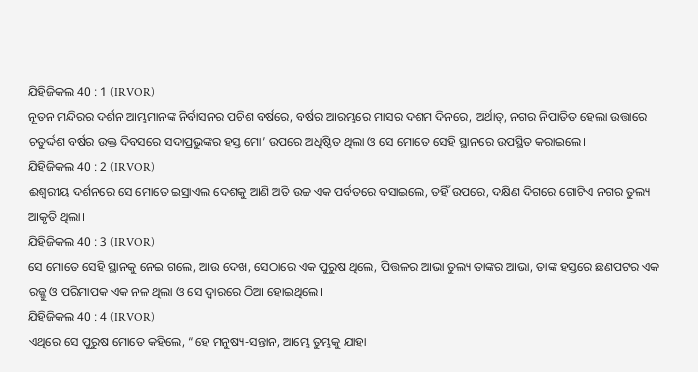ଯିହିଜିକଲ 40 : 1 (IRVOR)
ନୂତନ ମନ୍ଦିରର ଦର୍ଶନ ଆମ୍ଭମାନଙ୍କ ନିର୍ବାସନର ପଚିଶ ବର୍ଷରେ, ବର୍ଷର ଆରମ୍ଭରେ ମାସର ଦଶମ ଦିନରେ, ଅର୍ଥାତ୍‍, ନଗର ନିପାତିତ ହେଲା ଉତ୍ତାରେ ଚତୁର୍ଦ୍ଦଶ ବର୍ଷର ଉକ୍ତ ଦିବସରେ ସଦାପ୍ରଭୁଙ୍କର ହସ୍ତ ମୋ’ ଉପରେ ଅଧିଷ୍ଠିତ ଥିଲା ଓ ସେ ମୋତେ ସେହି ସ୍ଥାନରେ ଉପସ୍ଥିତ କରାଇଲେ।
ଯିହିଜିକଲ 40 : 2 (IRVOR)
ଈଶ୍ୱରୀୟ ଦର୍ଶନରେ ସେ ମୋତେ ଇସ୍ରାଏଲ ଦେଶକୁ ଆଣି ଅତି ଉଚ୍ଚ ଏକ ପର୍ବତରେ ବସାଇଲେ, ତହିଁ ଉପରେ, ଦକ୍ଷିଣ ଦିଗରେ ଗୋଟିଏ ନଗର ତୁଲ୍ୟ ଆକୃତି ଥିଲା।
ଯିହିଜିକଲ 40 : 3 (IRVOR)
ସେ ମୋତେ ସେହି ସ୍ଥାନକୁ ନେଇ ଗଲେ, ଆଉ ଦେଖ, ସେଠାରେ ଏକ ପୁରୁଷ ଥିଲେ, ପିତ୍ତଳର ଆଭା ତୁଲ୍ୟ ତାଙ୍କର ଆଭା, ତାଙ୍କ ହସ୍ତରେ ଛଣପଟର ଏକ ରଜ୍ଜୁ ଓ ପରିମାପକ ଏକ ନଳ ଥିଲା ଓ ସେ ଦ୍ୱାରରେ ଠିଆ ହୋଇଥିଲେ।
ଯିହିଜିକଲ 40 : 4 (IRVOR)
ଏଥିରେ ସେ ପୁରୁଷ ମୋତେ କହିଲେ, “ହେ ମନୁଷ୍ୟ-ସନ୍ତାନ, ଆମ୍ଭେ ତୁମ୍ଭକୁ ଯାହା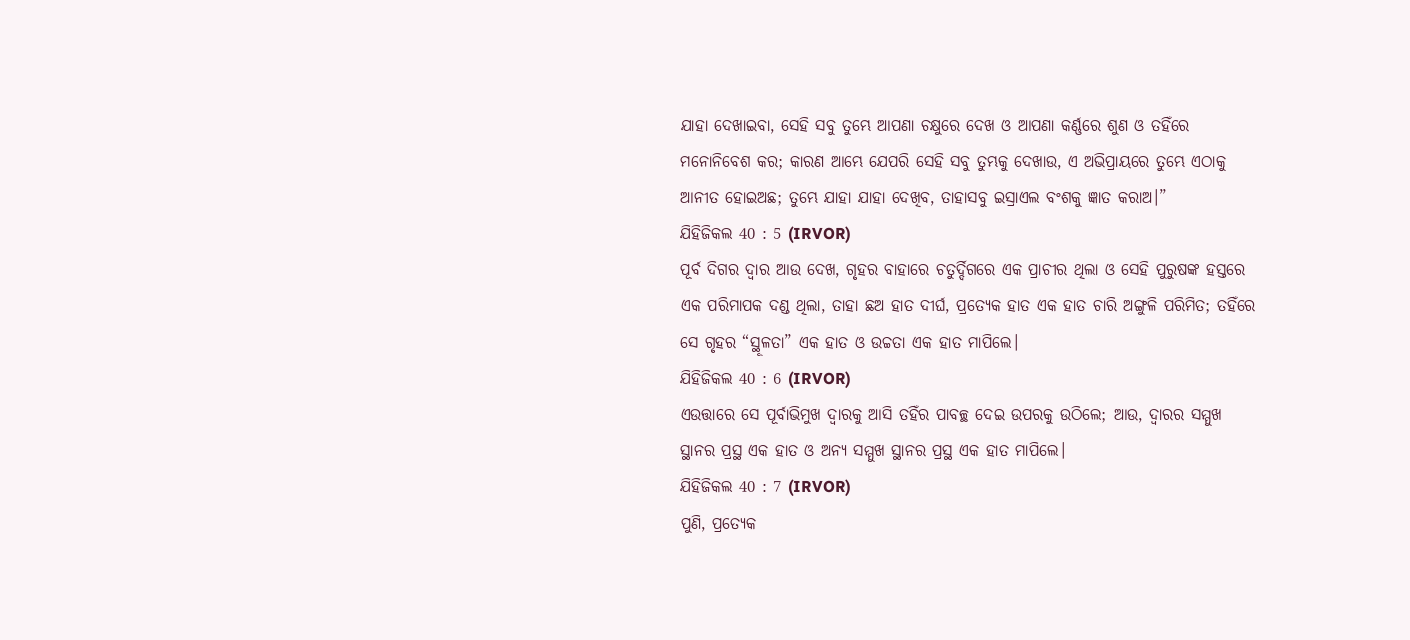ଯାହା ଦେଖାଇବା, ସେହି ସବୁ ତୁମ୍ଭେ ଆପଣା ଚକ୍ଷୁରେ ଦେଖ ଓ ଆପଣା କର୍ଣ୍ଣରେ ଶୁଣ ଓ ତହିଁରେ ମନୋନିବେଶ କର; କାରଣ ଆମ୍ଭେ ଯେପରି ସେହି ସବୁ ତୁମ୍ଭକୁ ଦେଖାଉ, ଏ ଅଭିପ୍ରାୟରେ ତୁମ୍ଭେ ଏଠାକୁ ଆନୀତ ହୋଇଅଛ; ତୁମ୍ଭେ ଯାହା ଯାହା ଦେଖିବ, ତାହାସବୁ ଇସ୍ରାଏଲ ବଂଶକୁ ଜ୍ଞାତ କରାଅ।”
ଯିହିଜିକଲ 40 : 5 (IRVOR)
ପୂର୍ବ ଦିଗର ଦ୍ୱାର ଆଉ ଦେଖ, ଗୃହର ବାହାରେ ଚତୁର୍ଦ୍ଦିଗରେ ଏକ ପ୍ରାଚୀର ଥିଲା ଓ ସେହି ପୁରୁଷଙ୍କ ହସ୍ତରେ ଏକ ପରିମାପକ ଦଣ୍ଡ ଥିଲା, ତାହା ଛଅ ହାତ ଦୀର୍ଘ, ପ୍ରତ୍ୟେକ ହାତ ଏକ ହାତ ଚାରି ଅଙ୍ଗୁଳି ପରିମିତ; ତହିଁରେ ସେ ଗୃହର “ସ୍ଥୂଳତା” ଏକ ହାତ ଓ ଉଚ୍ଚତା ଏକ ହାତ ମାପିଲେ।
ଯିହିଜିକଲ 40 : 6 (IRVOR)
ଏଉତ୍ତାରେ ସେ ପୂର୍ବାଭିମୁଖ ଦ୍ୱାରକୁ ଆସି ତହିଁର ପାବଚ୍ଛ ଦେଇ ଉପରକୁ ଉଠିଲେ; ଆଉ, ଦ୍ୱାରର ସମ୍ମୁଖ ସ୍ଥାନର ପ୍ରସ୍ଥ ଏକ ହାତ ଓ ଅନ୍ୟ ସମ୍ମୁଖ ସ୍ଥାନର ପ୍ରସ୍ଥ ଏକ ହାତ ମାପିଲେ।
ଯିହିଜିକଲ 40 : 7 (IRVOR)
ପୁଣି, ପ୍ରତ୍ୟେକ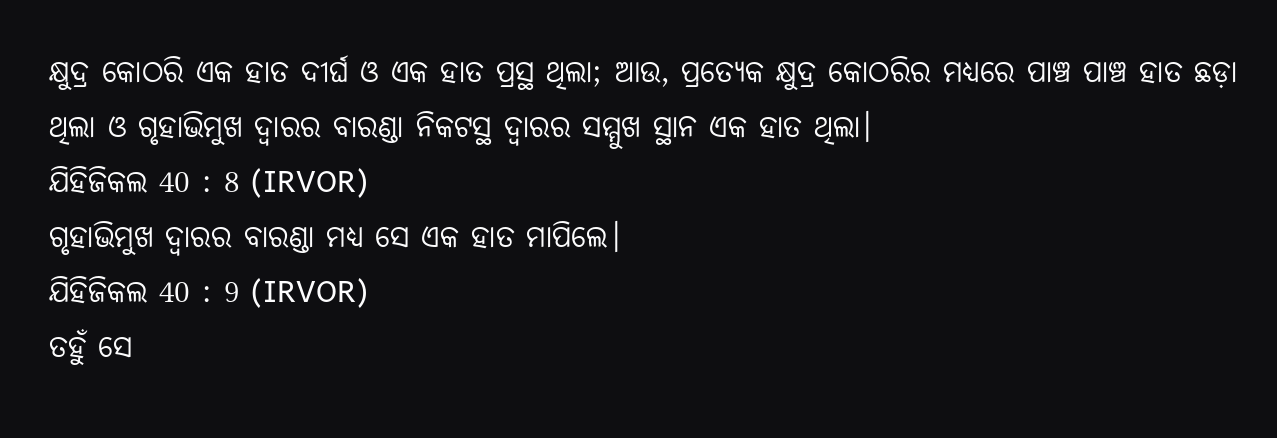କ୍ଷୁଦ୍ର କୋଠରି ଏକ ହାତ ଦୀର୍ଘ ଓ ଏକ ହାତ ପ୍ରସ୍ଥ ଥିଲା; ଆଉ, ପ୍ରତ୍ୟେକ କ୍ଷୁଦ୍ର କୋଠରିର ମଧ୍ୟରେ ପାଞ୍ଚ ପାଞ୍ଚ ହାତ ଛଡ଼ା ଥିଲା ଓ ଗୃହାଭିମୁଖ ଦ୍ୱାରର ବାରଣ୍ଡା ନିକଟସ୍ଥ ଦ୍ୱାରର ସମ୍ମୁଖ ସ୍ଥାନ ଏକ ହାତ ଥିଲା।
ଯିହିଜିକଲ 40 : 8 (IRVOR)
ଗୃହାଭିମୁଖ ଦ୍ୱାରର ବାରଣ୍ଡା ମଧ୍ୟ ସେ ଏକ ହାତ ମାପିଲେ।
ଯିହିଜିକଲ 40 : 9 (IRVOR)
ତହୁଁ ସେ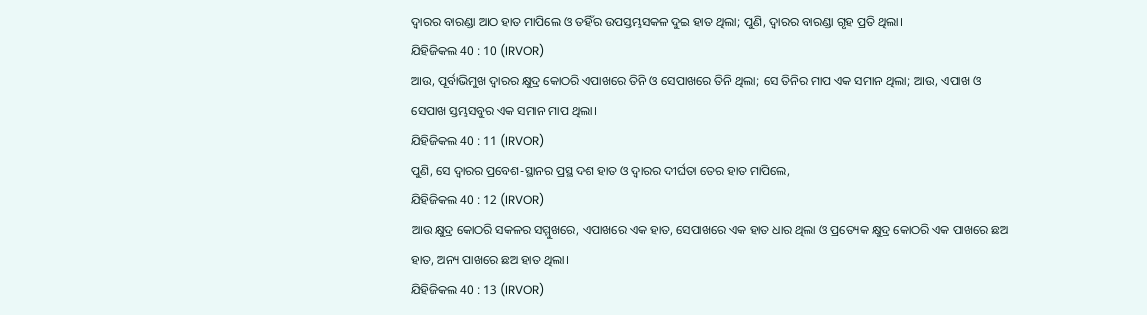ଦ୍ୱାରର ବାରଣ୍ଡା ଆଠ ହାତ ମାପିଲେ ଓ ତହିଁର ଉପସ୍ତମ୍ଭସକଳ ଦୁଇ ହାତ ଥିଲା; ପୁଣି, ଦ୍ୱାରର ବାରଣ୍ଡା ଗୃହ ପ୍ରତି ଥିଲା।
ଯିହିଜିକଲ 40 : 10 (IRVOR)
ଆଉ, ପୂର୍ବାଭିମୁଖ ଦ୍ୱାରର କ୍ଷୁଦ୍ର କୋଠରି ଏପାଖରେ ତିନି ଓ ସେପାଖରେ ତିନି ଥିଲା; ସେ ତିନିର ମାପ ଏକ ସମାନ ଥିଲା; ଆଉ, ଏପାଖ ଓ ସେପାଖ ସ୍ତମ୍ଭସବୁର ଏକ ସମାନ ମାପ ଥିଲା।
ଯିହିଜିକଲ 40 : 11 (IRVOR)
ପୁଣି, ସେ ଦ୍ୱାରର ପ୍ରବେଶ-ସ୍ଥାନର ପ୍ରସ୍ଥ ଦଶ ହାତ ଓ ଦ୍ୱାରର ଦୀର୍ଘତା ତେର ହାତ ମାପିଲେ,
ଯିହିଜିକଲ 40 : 12 (IRVOR)
ଆଉ କ୍ଷୁଦ୍ର କୋଠରି ସକଳର ସମ୍ମୁଖରେ, ଏପାଖରେ ଏକ ହାତ, ସେପାଖରେ ଏକ ହାତ ଧାର ଥିଲା ଓ ପ୍ରତ୍ୟେକ କ୍ଷୁଦ୍ର କୋଠରି ଏକ ପାଖରେ ଛଅ ହାତ, ଅନ୍ୟ ପାଖରେ ଛଅ ହାତ ଥିଲା।
ଯିହିଜିକଲ 40 : 13 (IRVOR)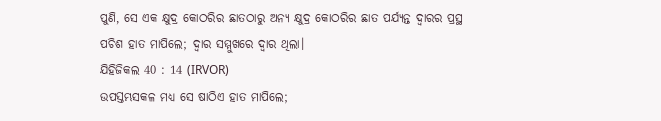ପୁଣି, ସେ ଏକ କ୍ଷୁଦ୍ର କୋଠରିର ଛାତଠାରୁ ଅନ୍ୟ କ୍ଷୁଦ୍ର କୋଠରିର ଛାତ ପର୍ଯ୍ୟନ୍ତ ଦ୍ୱାରର ପ୍ରସ୍ଥ ପଚିଶ ହାତ ମାପିଲେ; ଦ୍ୱାର ସମ୍ମୁଖରେ ଦ୍ୱାର ଥିଲା।
ଯିହିଜିକଲ 40 : 14 (IRVOR)
ଉପସ୍ତମ୍ଭସକଳ ମଧ୍ୟ ସେ ଷାଠିଏ ହାତ ମାପିଲେ;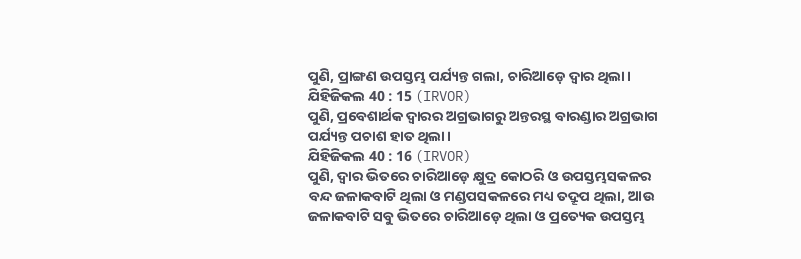ପୁଣି, ପ୍ରାଙ୍ଗଣ ଉପସ୍ତମ୍ଭ ପର୍ଯ୍ୟନ୍ତ ଗଲା, ଚାରିଆଡ଼େ ଦ୍ୱାର ଥିଲା।
ଯିହିଜିକଲ 40 : 15 (IRVOR)
ପୁଣି, ପ୍ରବେଶାର୍ଥକ ଦ୍ୱାରର ଅଗ୍ରଭାଗରୁ ଅନ୍ତରସ୍ଥ ବାରଣ୍ଡାର ଅଗ୍ରଭାଗ ପର୍ଯ୍ୟନ୍ତ ପଚାଶ ହାତ ଥିଲା।
ଯିହିଜିକଲ 40 : 16 (IRVOR)
ପୁଣି, ଦ୍ୱାର ଭିତରେ ଚାରିଆଡ଼େ କ୍ଷୁଦ୍ର କୋଠରି ଓ ଉପସ୍ତମ୍ଭସକଳର ବନ୍ଦ ଜଳାକବାଟି ଥିଲା ଓ ମଣ୍ଡପସକଳରେ ମଧ୍ୟ ତଦ୍ରୂପ ଥିଲା, ଆଉ ଜଳାକବାଟି ସବୁ ଭିତରେ ଚାରିଆଡ଼େ ଥିଲା ଓ ପ୍ରତ୍ୟେକ ଉପସ୍ତମ୍ଭ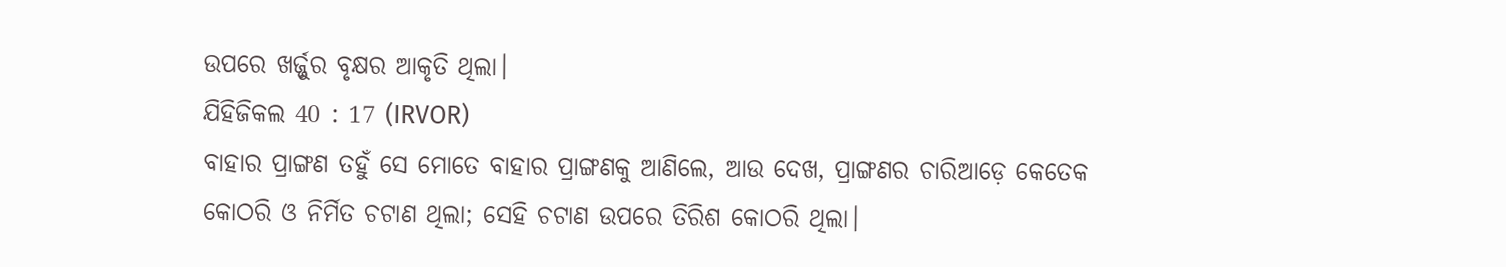ଉପରେ ଖର୍ଜ୍ଜୁର ବୃକ୍ଷର ଆକୃତି ଥିଲା।
ଯିହିଜିକଲ 40 : 17 (IRVOR)
ବାହାର ପ୍ରାଙ୍ଗଣ ତହୁଁ ସେ ମୋତେ ବାହାର ପ୍ରାଙ୍ଗଣକୁ ଆଣିଲେ, ଆଉ ଦେଖ, ପ୍ରାଙ୍ଗଣର ଚାରିଆଡ଼େ କେତେକ କୋଠରି ଓ ନିର୍ମିତ ଚଟାଣ ଥିଲା; ସେହି ଚଟାଣ ଉପରେ ତିରିଶ କୋଠରି ଥିଲା।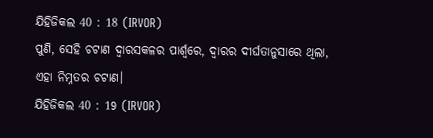ଯିହିଜିକଲ 40 : 18 (IRVOR)
ପୁଣି, ସେହି ଚଟାଣ ଦ୍ୱାରସକଳର ପାର୍ଶ୍ୱରେ, ଦ୍ୱାରର ଦୀର୍ଘତାନୁସାରେ ଥିଲା, ଏହା ନିମ୍ନତର ଚଟାଣ।
ଯିହିଜିକଲ 40 : 19 (IRVOR)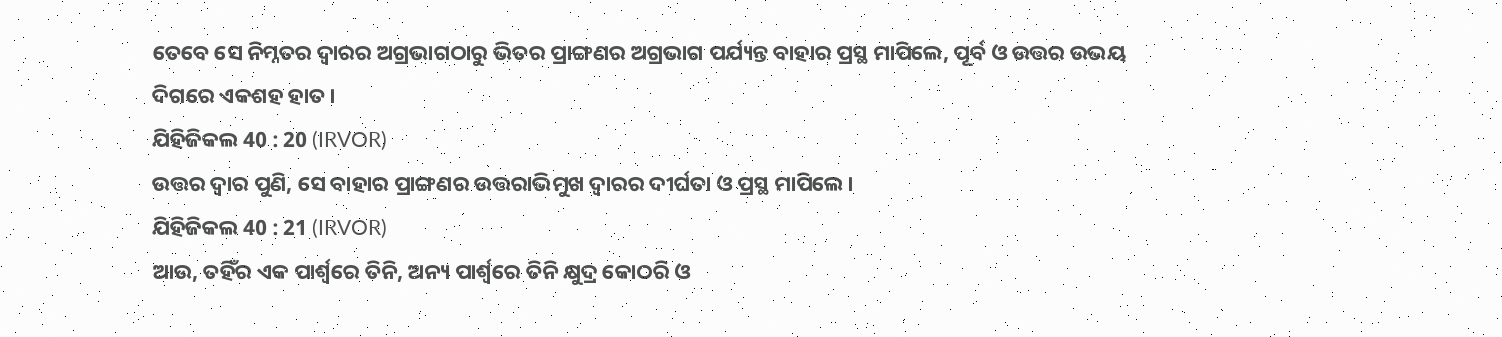ତେବେ ସେ ନିମ୍ନତର ଦ୍ୱାରର ଅଗ୍ରଭାଗଠାରୁ ଭିତର ପ୍ରାଙ୍ଗଣର ଅଗ୍ରଭାଗ ପର୍ଯ୍ୟନ୍ତ ବାହାର ପ୍ରସ୍ଥ ମାପିଲେ, ପୂର୍ବ ଓ ଉତ୍ତର ଉଭୟ ଦିଗରେ ଏକଶହ ହାତ।
ଯିହିଜିକଲ 40 : 20 (IRVOR)
ଉତ୍ତର ଦ୍ୱାର ପୁଣି, ସେ ବାହାର ପ୍ରାଙ୍ଗଣର ଉତ୍ତରାଭିମୁଖ ଦ୍ୱାରର ଦୀର୍ଘତା ଓ ପ୍ରସ୍ଥ ମାପିଲେ।
ଯିହିଜିକଲ 40 : 21 (IRVOR)
ଆଉ, ତହିଁର ଏକ ପାର୍ଶ୍ୱରେ ତିନି, ଅନ୍ୟ ପାର୍ଶ୍ୱରେ ତିନି କ୍ଷୁଦ୍ର କୋଠରି ଓ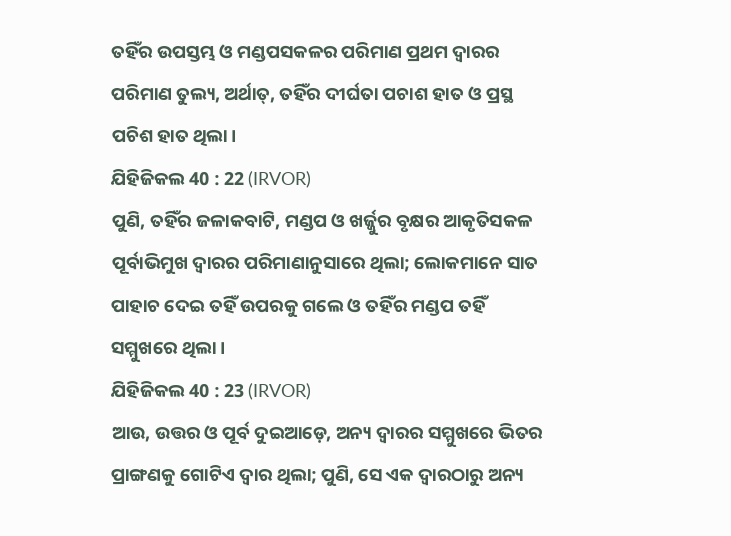ତହିଁର ଉପସ୍ତମ୍ଭ ଓ ମଣ୍ଡପସକଳର ପରିମାଣ ପ୍ରଥମ ଦ୍ୱାରର ପରିମାଣ ତୁଲ୍ୟ, ଅର୍ଥାତ୍‍, ତହିଁର ଦୀର୍ଘତା ପଚାଶ ହାତ ଓ ପ୍ରସ୍ଥ ପଚିଶ ହାତ ଥିଲା।
ଯିହିଜିକଲ 40 : 22 (IRVOR)
ପୁଣି, ତହିଁର ଜଳାକବାଟି, ମଣ୍ଡପ ଓ ଖର୍ଜ୍ଜୁର ବୃକ୍ଷର ଆକୃତିସକଳ ପୂର୍ବାଭିମୁଖ ଦ୍ୱାରର ପରିମାଣାନୁସାରେ ଥିଲା; ଲୋକମାନେ ସାତ ପାହାଚ ଦେଇ ତହିଁ ଉପରକୁ ଗଲେ ଓ ତହିଁର ମଣ୍ଡପ ତହିଁ ସମ୍ମୁଖରେ ଥିଲା।
ଯିହିଜିକଲ 40 : 23 (IRVOR)
ଆଉ, ଉତ୍ତର ଓ ପୂର୍ବ ଦୁଇଆଡ଼େ, ଅନ୍ୟ ଦ୍ୱାରର ସମ୍ମୁଖରେ ଭିତର ପ୍ରାଙ୍ଗଣକୁ ଗୋଟିଏ ଦ୍ୱାର ଥିଲା; ପୁଣି, ସେ ଏକ ଦ୍ୱାରଠାରୁ ଅନ୍ୟ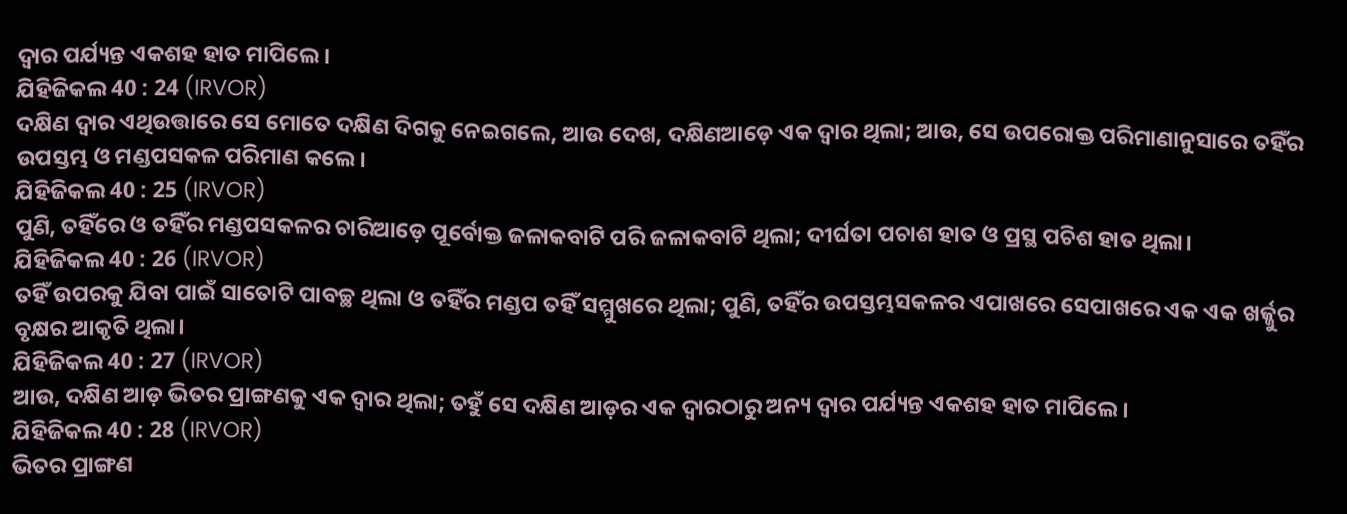ଦ୍ୱାର ପର୍ଯ୍ୟନ୍ତ ଏକଶହ ହାତ ମାପିଲେ।
ଯିହିଜିକଲ 40 : 24 (IRVOR)
ଦକ୍ଷିଣ ଦ୍ୱାର ଏଥିଉତ୍ତାରେ ସେ ମୋତେ ଦକ୍ଷିଣ ଦିଗକୁ ନେଇଗଲେ, ଆଉ ଦେଖ, ଦକ୍ଷିଣଆଡ଼େ ଏକ ଦ୍ୱାର ଥିଲା; ଆଉ, ସେ ଉପରୋକ୍ତ ପରିମାଣାନୁସାରେ ତହିଁର ଉପସ୍ତମ୍ଭ ଓ ମଣ୍ଡପସକଳ ପରିମାଣ କଲେ।
ଯିହିଜିକଲ 40 : 25 (IRVOR)
ପୁଣି, ତହିଁରେ ଓ ତହିଁର ମଣ୍ଡପସକଳର ଚାରିଆଡ଼େ ପୂର୍ବୋକ୍ତ ଜଳାକବାଟି ପରି ଜଳାକବାଟି ଥିଲା; ଦୀର୍ଘତା ପଚାଶ ହାତ ଓ ପ୍ରସ୍ଥ ପଚିଶ ହାତ ଥିଲା।
ଯିହିଜିକଲ 40 : 26 (IRVOR)
ତହିଁ ଉପରକୁ ଯିବା ପାଇଁ ସାତୋଟି ପାବଚ୍ଛ ଥିଲା ଓ ତହିଁର ମଣ୍ଡପ ତହିଁ ସମ୍ମୁଖରେ ଥିଲା; ପୁଣି, ତହିଁର ଉପସ୍ତମ୍ଭସକଳର ଏପାଖରେ ସେପାଖରେ ଏକ ଏକ ଖର୍ଜ୍ଜୁର ବୃକ୍ଷର ଆକୃତି ଥିଲା।
ଯିହିଜିକଲ 40 : 27 (IRVOR)
ଆଉ, ଦକ୍ଷିଣ ଆଡ଼ ଭିତର ପ୍ରାଙ୍ଗଣକୁ ଏକ ଦ୍ୱାର ଥିଲା; ତହୁଁ ସେ ଦକ୍ଷିଣ ଆଡ଼ର ଏକ ଦ୍ୱାରଠାରୁ ଅନ୍ୟ ଦ୍ୱାର ପର୍ଯ୍ୟନ୍ତ ଏକଶହ ହାତ ମାପିଲେ।
ଯିହିଜିକଲ 40 : 28 (IRVOR)
ଭିତର ପ୍ରାଙ୍ଗଣ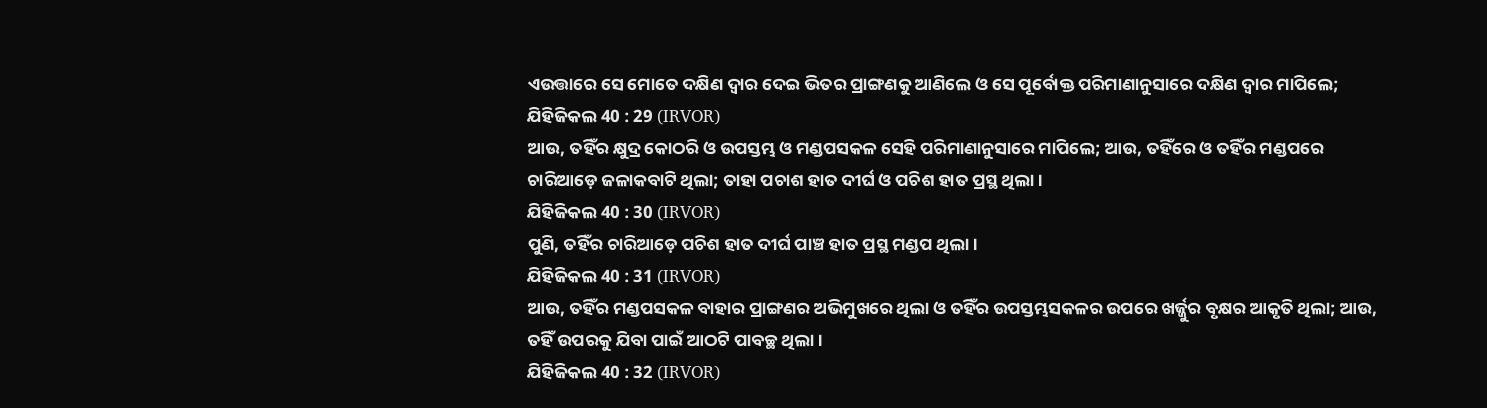ଏଉତ୍ତାରେ ସେ ମୋତେ ଦକ୍ଷିଣ ଦ୍ୱାର ଦେଇ ଭିତର ପ୍ରାଙ୍ଗଣକୁ ଆଣିଲେ ଓ ସେ ପୂର୍ବୋକ୍ତ ପରିମାଣାନୁସାରେ ଦକ୍ଷିଣ ଦ୍ୱାର ମାପିଲେ;
ଯିହିଜିକଲ 40 : 29 (IRVOR)
ଆଉ, ତହିଁର କ୍ଷୁଦ୍ର କୋଠରି ଓ ଉପସ୍ତମ୍ଭ ଓ ମଣ୍ଡପସକଳ ସେହି ପରିମାଣାନୁସାରେ ମାପିଲେ; ଆଉ, ତହିଁରେ ଓ ତହିଁର ମଣ୍ଡପରେ ଚାରିଆଡ଼େ ଜଳାକବାଟି ଥିଲା; ତାହା ପଚାଶ ହାତ ଦୀର୍ଘ ଓ ପଚିଶ ହାତ ପ୍ରସ୍ଥ ଥିଲା।
ଯିହିଜିକଲ 40 : 30 (IRVOR)
ପୁଣି, ତହିଁର ଚାରିଆଡ଼େ ପଚିଶ ହାତ ଦୀର୍ଘ ପାଞ୍ଚ ହାତ ପ୍ରସ୍ଥ ମଣ୍ଡପ ଥିଲା।
ଯିହିଜିକଲ 40 : 31 (IRVOR)
ଆଉ, ତହିଁର ମଣ୍ଡପସକଳ ବାହାର ପ୍ରାଙ୍ଗଣର ଅଭିମୁଖରେ ଥିଲା ଓ ତହିଁର ଉପସ୍ତମ୍ଭସକଳର ଉପରେ ଖର୍ଜ୍ଜୁର ବୃକ୍ଷର ଆକୃତି ଥିଲା; ଆଉ, ତହିଁ ଉପରକୁ ଯିବା ପାଇଁ ଆଠଟି ପାବଚ୍ଛ ଥିଲା।
ଯିହିଜିକଲ 40 : 32 (IRVOR)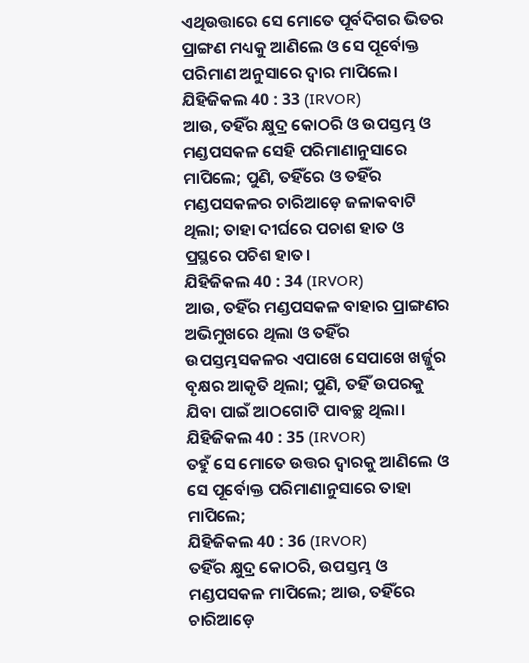ଏଥିଉତ୍ତାରେ ସେ ମୋତେ ପୂର୍ବଦିଗର ଭିତର ପ୍ରାଙ୍ଗଣ ମଧ୍ୟକୁ ଆଣିଲେ ଓ ସେ ପୂର୍ବୋକ୍ତ ପରିମାଣ ଅନୁସାରେ ଦ୍ୱାର ମାପିଲେ।
ଯିହିଜିକଲ 40 : 33 (IRVOR)
ଆଉ, ତହିଁର କ୍ଷୁଦ୍ର କୋଠରି ଓ ଉପସ୍ତମ୍ଭ ଓ ମଣ୍ଡପସକଳ ସେହି ପରିମାଣାନୁସାରେ ମାପିଲେ; ପୁଣି, ତହିଁରେ ଓ ତହିଁର ମଣ୍ଡପସକଳର ଚାରିଆଡ଼େ ଜଳାକବାଟି ଥିଲା; ତାହା ଦୀର୍ଘରେ ପଚାଶ ହାତ ଓ ପ୍ରସ୍ଥରେ ପଚିଶ ହାତ।
ଯିହିଜିକଲ 40 : 34 (IRVOR)
ଆଉ, ତହିଁର ମଣ୍ଡପସକଳ ବାହାର ପ୍ରାଙ୍ଗଣର ଅଭିମୁଖରେ ଥିଲା ଓ ତହିଁର ଉପସ୍ତମ୍ଭସକଳର ଏପାଖେ ସେପାଖେ ଖର୍ଜ୍ଜୁର ବୃକ୍ଷର ଆକୃତି ଥିଲା; ପୁଣି, ତହିଁ ଉପରକୁ ଯିବା ପାଇଁ ଆଠଗୋଟି ପାବଚ୍ଛ ଥିଲା।
ଯିହିଜିକଲ 40 : 35 (IRVOR)
ତହୁଁ ସେ ମୋତେ ଉତ୍ତର ଦ୍ୱାରକୁ ଆଣିଲେ ଓ ସେ ପୂର୍ବୋକ୍ତ ପରିମାଣାନୁସାରେ ତାହା ମାପିଲେ;
ଯିହିଜିକଲ 40 : 36 (IRVOR)
ତହିଁର କ୍ଷୁଦ୍ର କୋଠରି, ଉପସ୍ତମ୍ଭ ଓ ମଣ୍ଡପସକଳ ମାପିଲେ; ଆଉ, ତହିଁରେ ଚାରିଆଡ଼େ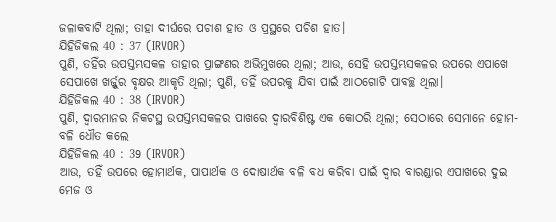ଜଳାକବାଟି ଥିଲା; ତାହା ଦୀର୍ଘରେ ପଚାଶ ହାତ ଓ ପ୍ରସ୍ଥରେ ପଚିଶ ହାତ।
ଯିହିଜିକଲ 40 : 37 (IRVOR)
ପୁଣି, ତହିଁର ଉପସ୍ତମ୍ଭସକଳ ତାହାର ପ୍ରାଙ୍ଗଣର ଅଭିମୁଖରେ ଥିଲା; ଆଉ, ସେହି ଉପସ୍ତମ୍ଭସକଳର ଉପରେ ଏପାଖେ ସେପାଖେ ଖର୍ଜ୍ଜୁର ବୃକ୍ଷର ଆକୃତି ଥିଲା; ପୁଣି, ତହିଁ ଉପରକୁ ଯିବା ପାଇଁ ଆଠଗୋଟି ପାବଚ୍ଛ ଥିଲା।
ଯିହିଜିକଲ 40 : 38 (IRVOR)
ପୁଣି, ଦ୍ୱାରମାନର ନିକଟସ୍ଥ ଉପସ୍ତମ୍ଭସକଳର ପାଖରେ ଦ୍ୱାରବିଶିଷ୍ଟ ଏକ କୋଠରି ଥିଲା; ସେଠାରେ ସେମାନେ ହୋମ-ବଳି ଧୌତ କଲେ
ଯିହିଜିକଲ 40 : 39 (IRVOR)
ଆଉ, ତହିଁ ଉପରେ ହୋମାର୍ଥକ, ପାପାର୍ଥକ ଓ ଦୋଷାର୍ଥକ ବଳି ବଧ କରିବା ପାଇଁ ଦ୍ୱାର ବାରଣ୍ଡାର ଏପାଖରେ ଦୁଇ ମେଜ ଓ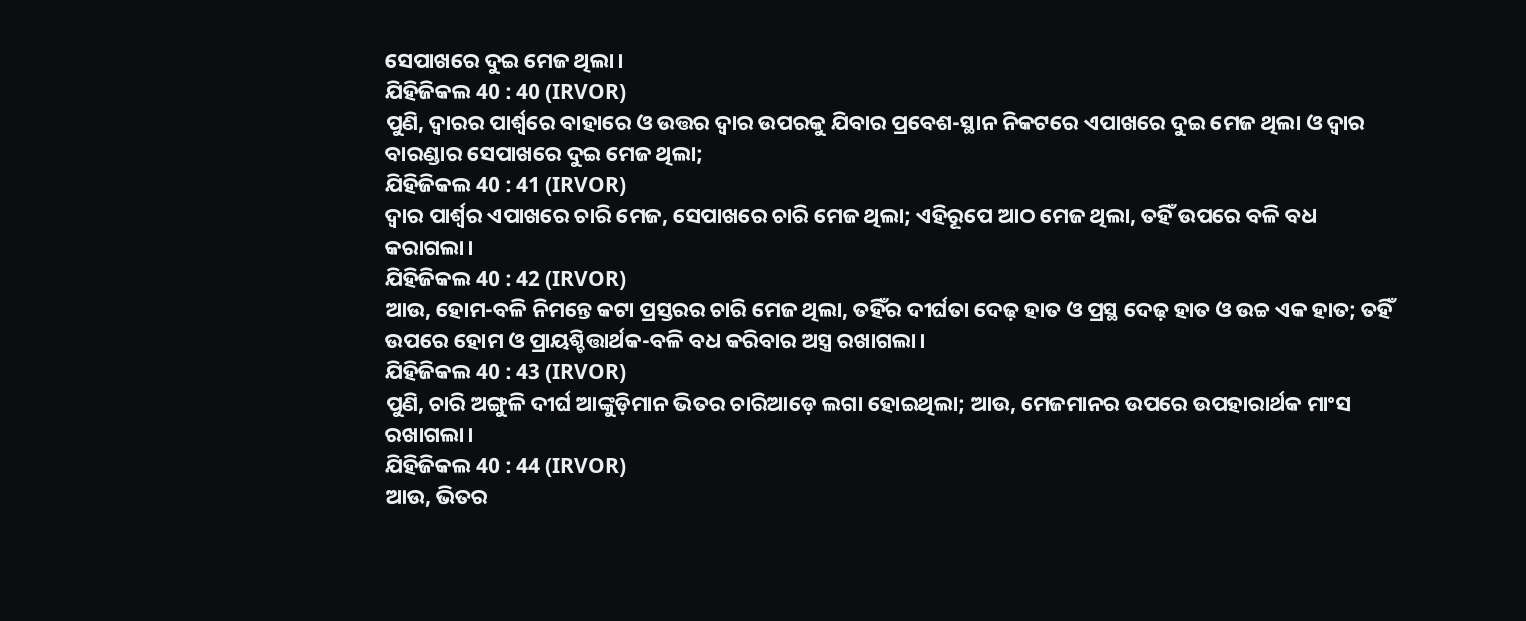ସେପାଖରେ ଦୁଇ ମେଜ ଥିଲା।
ଯିହିଜିକଲ 40 : 40 (IRVOR)
ପୁଣି, ଦ୍ୱାରର ପାର୍ଶ୍ୱରେ ବାହାରେ ଓ ଉତ୍ତର ଦ୍ୱାର ଉପରକୁ ଯିବାର ପ୍ରବେଶ-ସ୍ଥାନ ନିକଟରେ ଏପାଖରେ ଦୁଇ ମେଜ ଥିଲା ଓ ଦ୍ୱାର ବାରଣ୍ଡାର ସେପାଖରେ ଦୁଇ ମେଜ ଥିଲା;
ଯିହିଜିକଲ 40 : 41 (IRVOR)
ଦ୍ୱାର ପାର୍ଶ୍ୱର ଏପାଖରେ ଚାରି ମେଜ, ସେପାଖରେ ଚାରି ମେଜ ଥିଲା; ଏହିରୂପେ ଆଠ ମେଜ ଥିଲା, ତହିଁ ଉପରେ ବଳି ବଧ କରାଗଲା।
ଯିହିଜିକଲ 40 : 42 (IRVOR)
ଆଉ, ହୋମ-ବଳି ନିମନ୍ତେ କଟା ପ୍ରସ୍ତରର ଚାରି ମେଜ ଥିଲା, ତହିଁର ଦୀର୍ଘତା ଦେଢ଼ ହାତ ଓ ପ୍ରସ୍ଥ ଦେଢ଼ ହାତ ଓ ଉଚ୍ଚ ଏକ ହାତ; ତହିଁ ଉପରେ ହୋମ ଓ ପ୍ରାୟଶ୍ଚିତ୍ତାର୍ଥକ-ବଳି ବଧ କରିବାର ଅସ୍ତ୍ର ରଖାଗଲା।
ଯିହିଜିକଲ 40 : 43 (IRVOR)
ପୁଣି, ଚାରି ଅଙ୍ଗୁଳି ଦୀର୍ଘ ଆଙ୍କୁଡ଼ିମାନ ଭିତର ଚାରିଆଡ଼େ ଲଗା ହୋଇଥିଲା; ଆଉ, ମେଜମାନର ଉପରେ ଉପହାରାର୍ଥକ ମାଂସ ରଖାଗଲା।
ଯିହିଜିକଲ 40 : 44 (IRVOR)
ଆଉ, ଭିତର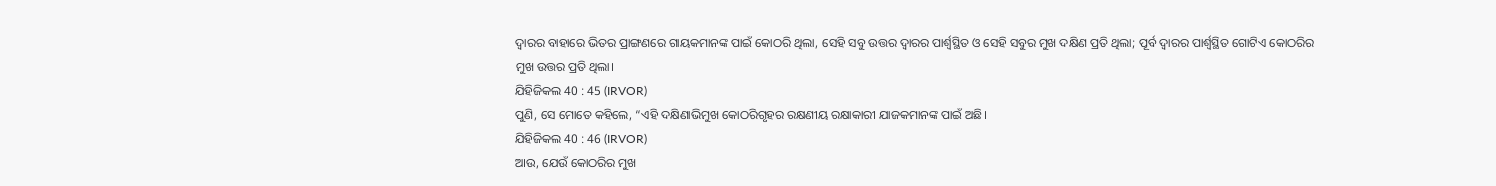ଦ୍ୱାରର ବାହାରେ ଭିତର ପ୍ରାଙ୍ଗଣରେ ଗାୟକମାନଙ୍କ ପାଇଁ କୋଠରି ଥିଲା, ସେହି ସବୁ ଉତ୍ତର ଦ୍ୱାରର ପାର୍ଶ୍ୱସ୍ଥିତ ଓ ସେହି ସବୁର ମୁଖ ଦକ୍ଷିଣ ପ୍ରତି ଥିଲା; ପୂର୍ବ ଦ୍ୱାରର ପାର୍ଶ୍ୱସ୍ଥିତ ଗୋଟିଏ କୋଠରିର ମୁଖ ଉତ୍ତର ପ୍ରତି ଥିଲା।
ଯିହିଜିକଲ 40 : 45 (IRVOR)
ପୁଣି, ସେ ମୋତେ କହିଲେ, “ଏହି ଦକ୍ଷିଣାଭିମୁଖ କୋଠରିଗୃହର ରକ୍ଷଣୀୟ ରକ୍ଷାକାରୀ ଯାଜକମାନଙ୍କ ପାଇଁ ଅଛି।
ଯିହିଜିକଲ 40 : 46 (IRVOR)
ଆଉ, ଯେଉଁ କୋଠରିର ମୁଖ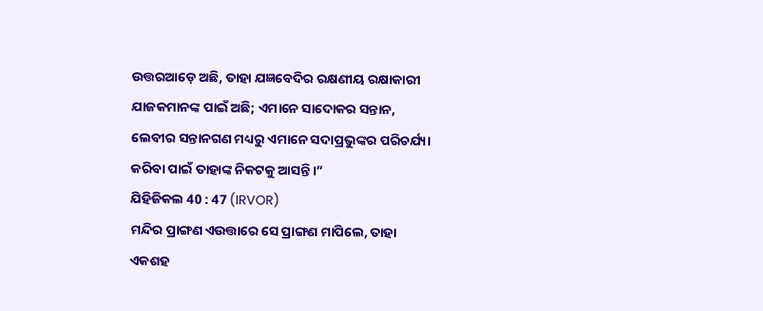ଉତ୍ତରଆଡ଼େ ଅଛି, ତାହା ଯଜ୍ଞବେଦିର ରକ୍ଷଣୀୟ ରକ୍ଷାକାରୀ ଯାଜକମାନଙ୍କ ପାଇଁ ଅଛି; ଏମାନେ ସାଦୋକର ସନ୍ତାନ, ଲେବୀର ସନ୍ତାନଗଣ ମଧ୍ୟରୁ ଏମାନେ ସଦାପ୍ରଭୁଙ୍କର ପରିଚର୍ଯ୍ୟା କରିବା ପାଇଁ ତାହାଙ୍କ ନିକଟକୁ ଆସନ୍ତି।”
ଯିହିଜିକଲ 40 : 47 (IRVOR)
ମନ୍ଦିର ପ୍ରାଙ୍ଗଣ ଏଉତ୍ତାରେ ସେ ପ୍ରାଙ୍ଗଣ ମାପିଲେ, ତାହା ଏକଶହ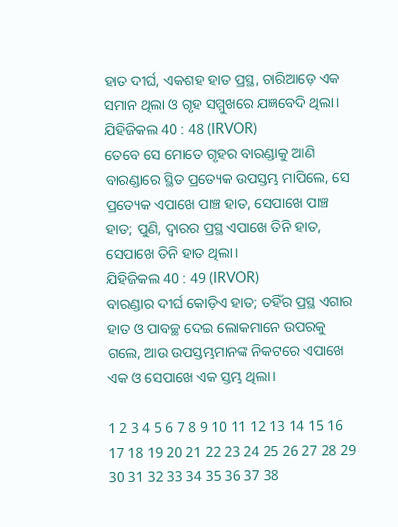ହାତ ଦୀର୍ଘ, ଏକଶହ ହାତ ପ୍ରସ୍ଥ, ଚାରିଆଡ଼େ ଏକ ସମାନ ଥିଲା ଓ ଗୃହ ସମ୍ମୁଖରେ ଯଜ୍ଞବେଦି ଥିଲା।
ଯିହିଜିକଲ 40 : 48 (IRVOR)
ତେବେ ସେ ମୋତେ ଗୃହର ବାରଣ୍ଡାକୁ ଆଣି ବାରଣ୍ଡାରେ ସ୍ଥିତ ପ୍ରତ୍ୟେକ ଉପସ୍ତମ୍ଭ ମାପିଲେ, ସେ ପ୍ରତ୍ୟେକ ଏପାଖେ ପାଞ୍ଚ ହାତ, ସେପାଖେ ପାଞ୍ଚ ହାତ; ପୁଣି, ଦ୍ୱାରର ପ୍ରସ୍ଥ ଏପାଖେ ତିନି ହାତ, ସେପାଖେ ତିନି ହାତ ଥିଲା।
ଯିହିଜିକଲ 40 : 49 (IRVOR)
ବାରଣ୍ଡାର ଦୀର୍ଘ କୋଡ଼ିଏ ହାତ; ତହିଁର ପ୍ରସ୍ଥ ଏଗାର ହାତ ଓ ପାବଚ୍ଛ ଦେଇ ଲୋକମାନେ ଉପରକୁ ଗଲେ, ଆଉ ଉପସ୍ତମ୍ଭମାନଙ୍କ ନିକଟରେ ଏପାଖେ ଏକ ଓ ସେପାଖେ ଏକ ସ୍ତମ୍ଭ ଥିଲା।

1 2 3 4 5 6 7 8 9 10 11 12 13 14 15 16 17 18 19 20 21 22 23 24 25 26 27 28 29 30 31 32 33 34 35 36 37 38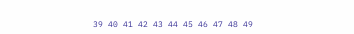39 40 41 42 43 44 45 46 47 48 49